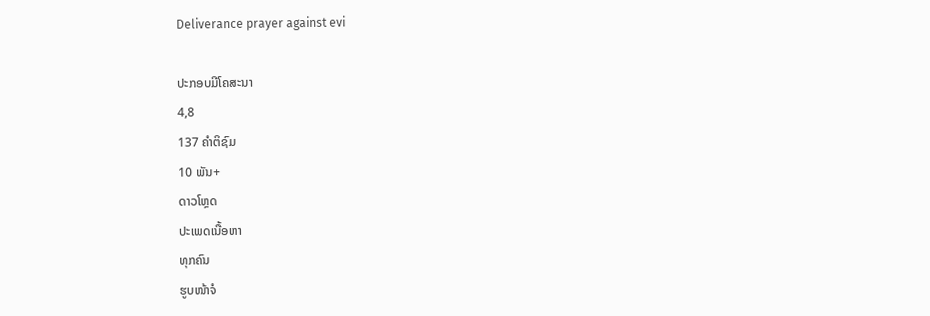Deliverance prayer against evi

ປະກອບມີໂຄສະນາ
4,8
137 ຄຳຕິຊົມ
10 ພັນ+
ດາວໂຫຼດ
ປະເພດເນື້ອຫາ
ທຸກຄົນ
ຮູບໜ້າຈໍ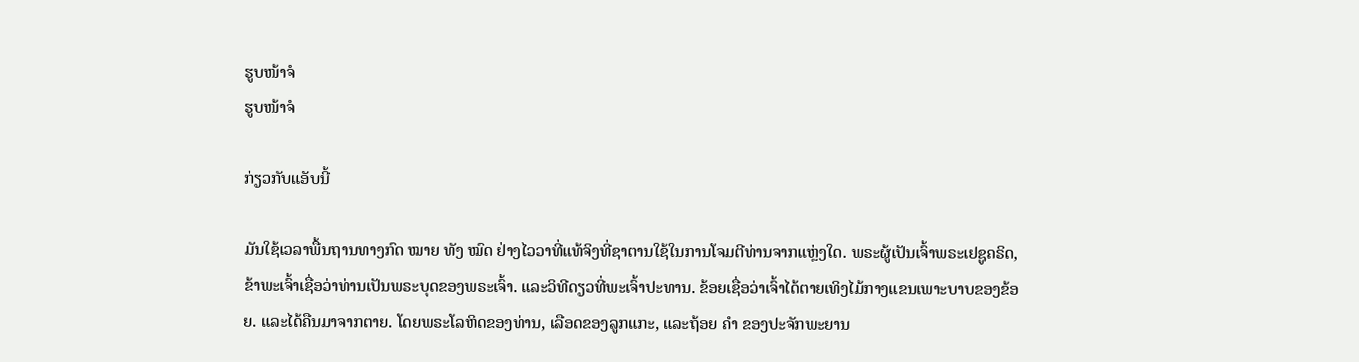ຮູບໜ້າຈໍ
ຮູບໜ້າຈໍ

ກ່ຽວກັບແອັບນີ້

ມັນໃຊ້ເວລາພື້ນຖານທາງກົດ ໝາຍ ທັງ ໝົດ ຢ່າງໄວວາທີ່ແທ້ຈິງທີ່ຊາຕານໃຊ້ໃນການໂຈມຕີທ່ານຈາກແຫຼ່ງໃດ. ພຣະຜູ້ເປັນເຈົ້າພຣະເຢຊູຄຣິດ, ຂ້າພະເຈົ້າເຊື່ອວ່າທ່ານເປັນພຣະບຸດຂອງພຣະເຈົ້າ. ແລະວິທີດຽວທີ່ພະເຈົ້າປະທານ. ຂ້ອຍເຊື່ອວ່າເຈົ້າໄດ້ຕາຍເທິງໄມ້ກາງແຂນເພາະບາບຂອງຂ້ອຍ. ແລະໄດ້ຄືນມາຈາກຕາຍ. ໂດຍພຣະໂລຫິດຂອງທ່ານ, ເລືອດຂອງລູກແກະ, ແລະຖ້ອຍ ຄຳ ຂອງປະຈັກພະຍານ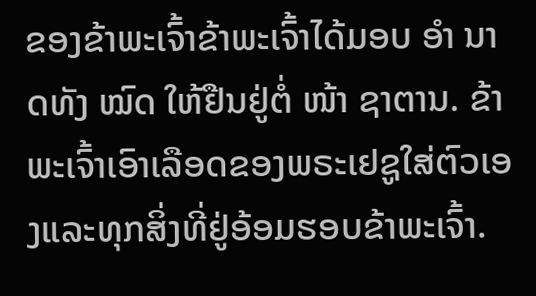ຂອງຂ້າພະເຈົ້າຂ້າພະເຈົ້າໄດ້ມອບ ອຳ ນາດທັງ ໝົດ ໃຫ້ຢືນຢູ່ຕໍ່ ໜ້າ ຊາຕານ. ຂ້າພະເຈົ້າເອົາເລືອດຂອງພຣະເຢຊູໃສ່ຕົວເອງແລະທຸກສິ່ງທີ່ຢູ່ອ້ອມຮອບຂ້າພະເຈົ້າ.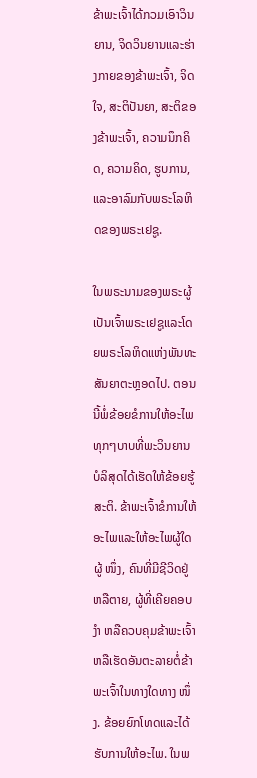ຂ້າພະເຈົ້າໄດ້ກວມເອົາວິນຍານ, ຈິດວິນຍານແລະຮ່າງກາຍຂອງຂ້າພະເຈົ້າ, ຈິດໃຈ, ສະຕິປັນຍາ, ສະຕິຂອງຂ້າພະເຈົ້າ, ຄວາມນຶກຄິດ, ຄວາມຄິດ, ຮູບການ, ແລະອາລົມກັບພຣະໂລຫິດຂອງພຣະເຢຊູ.

ໃນພຣະນາມຂອງພຣະຜູ້ເປັນເຈົ້າພຣະເຢຊູແລະໂດຍພຣະໂລຫິດແຫ່ງພັນທະສັນຍາຕະຫຼອດໄປ. ຕອນນີ້ພໍ່ຂ້ອຍຂໍການໃຫ້ອະໄພທຸກໆບາບທີ່ພະວິນຍານບໍລິສຸດໄດ້ເຮັດໃຫ້ຂ້ອຍຮູ້ສະຕິ. ຂ້າພະເຈົ້າຂໍການໃຫ້ອະໄພແລະໃຫ້ອະໄພຜູ້ໃດຜູ້ ໜຶ່ງ, ຄົນທີ່ມີຊີວິດຢູ່ຫລືຕາຍ, ຜູ້ທີ່ເຄີຍຄອບ ງຳ ຫລືຄວບຄຸມຂ້າພະເຈົ້າຫລືເຮັດອັນຕະລາຍຕໍ່ຂ້າພະເຈົ້າໃນທາງໃດທາງ ໜຶ່ງ. ຂ້ອຍຍົກໂທດແລະໄດ້ຮັບການໃຫ້ອະໄພ. ໃນພ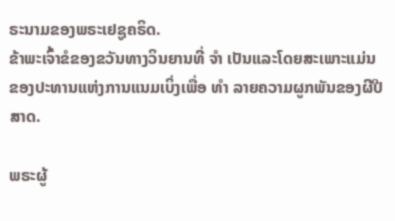ຣະນາມຂອງພຣະເຢຊູຄຣິດ.
ຂ້າພະເຈົ້າຂໍຂອງຂວັນທາງວິນຍານທີ່ ຈຳ ເປັນແລະໂດຍສະເພາະແມ່ນຂອງປະທານແຫ່ງການແນມເບິ່ງເພື່ອ ທຳ ລາຍຄວາມຜູກພັນຂອງຜີປີສາດ.

ພຣະຜູ້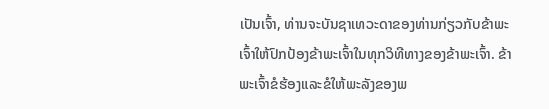ເປັນເຈົ້າ, ທ່ານຈະບັນຊາເທວະດາຂອງທ່ານກ່ຽວກັບຂ້າພະເຈົ້າໃຫ້ປົກປ້ອງຂ້າພະເຈົ້າໃນທຸກວິທີທາງຂອງຂ້າພະເຈົ້າ. ຂ້າພະເຈົ້າຂໍຮ້ອງແລະຂໍໃຫ້ພະລັງຂອງພ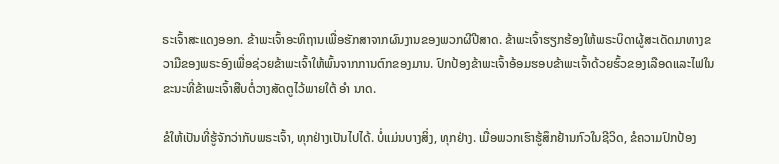ຣະເຈົ້າສະແດງອອກ. ຂ້າພະເຈົ້າອະທິຖານເພື່ອຮັກສາຈາກຜົນງານຂອງພວກຜີປີສາດ. ຂ້າພະເຈົ້າຮຽກຮ້ອງໃຫ້ພຣະບິດາຜູ້ສະເດັດມາທາງຂວາມືຂອງພຣະອົງເພື່ອຊ່ວຍຂ້າພະເຈົ້າໃຫ້ພົ້ນຈາກການຕົກຂອງມານ. ປົກປ້ອງຂ້າພະເຈົ້າອ້ອມຮອບຂ້າພະເຈົ້າດ້ວຍຮົ້ວຂອງເລືອດແລະໄຟໃນຂະນະທີ່ຂ້າພະເຈົ້າສືບຕໍ່ວາງສັດຕູໄວ້ພາຍໃຕ້ ອຳ ນາດ.

ຂໍໃຫ້ເປັນທີ່ຮູ້ຈັກວ່າກັບພຣະເຈົ້າ, ທຸກຢ່າງເປັນໄປໄດ້. ບໍ່ແມ່ນບາງສິ່ງ, ທຸກຢ່າງ. ເມື່ອພວກເຮົາຮູ້ສຶກຢ້ານກົວໃນຊີວິດ, ຂໍຄວາມປົກປ້ອງ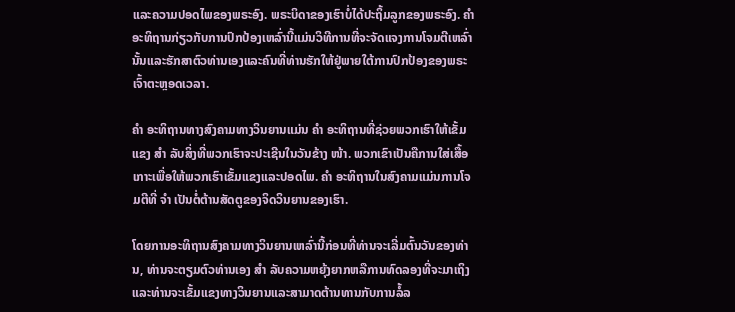ແລະຄວາມປອດໄພຂອງພຣະອົງ. ພຣະບິດາຂອງເຮົາບໍ່ໄດ້ປະຖິ້ມລູກຂອງພຣະອົງ. ຄຳ ອະທິຖານກ່ຽວກັບການປົກປ້ອງເຫລົ່ານີ້ແມ່ນວິທີການທີ່ຈະຈັດແຈງການໂຈມຕີເຫລົ່ານັ້ນແລະຮັກສາຕົວທ່ານເອງແລະຄົນທີ່ທ່ານຮັກໃຫ້ຢູ່ພາຍໃຕ້ການປົກປ້ອງຂອງພຣະເຈົ້າຕະຫຼອດເວລາ.

ຄຳ ອະທິຖານທາງສົງຄາມທາງວິນຍານແມ່ນ ຄຳ ອະທິຖານທີ່ຊ່ວຍພວກເຮົາໃຫ້ເຂັ້ມແຂງ ສຳ ລັບສິ່ງທີ່ພວກເຮົາຈະປະເຊີນໃນວັນຂ້າງ ໜ້າ. ພວກເຂົາເປັນຄືການໃສ່ເສື້ອເກາະເພື່ອໃຫ້ພວກເຮົາເຂັ້ມແຂງແລະປອດໄພ. ຄຳ ອະທິຖານໃນສົງຄາມແມ່ນການໂຈມຕີທີ່ ຈຳ ເປັນຕໍ່ຕ້ານສັດຕູຂອງຈິດວິນຍານຂອງເຮົາ.

ໂດຍການອະທິຖານສົງຄາມທາງວິນຍານເຫລົ່ານີ້ກ່ອນທີ່ທ່ານຈະເລີ່ມຕົ້ນວັນຂອງທ່ານ, ທ່ານຈະຕຽມຕົວທ່ານເອງ ສຳ ລັບຄວາມຫຍຸ້ງຍາກຫລືການທົດລອງທີ່ຈະມາເຖິງແລະທ່ານຈະເຂັ້ມແຂງທາງວິນຍານແລະສາມາດຕ້ານທານກັບການລໍ້ລ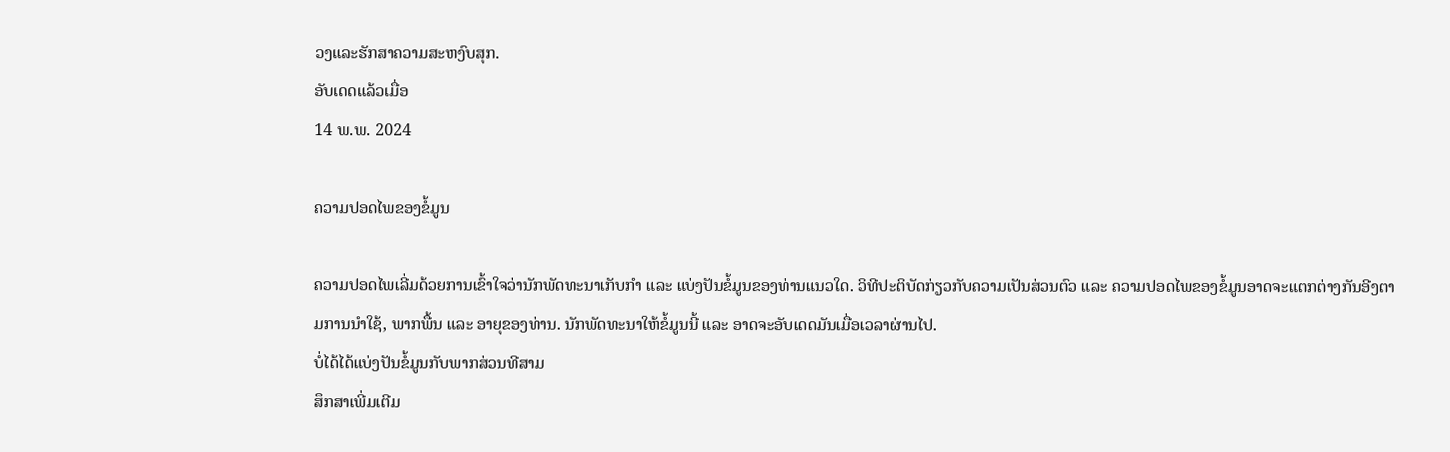ວງແລະຮັກສາຄວາມສະຫງົບສຸກ.
ອັບເດດແລ້ວເມື່ອ
14 ພ.ພ. 2024

ຄວາມປອດໄພຂອງຂໍ້ມູນ

ຄວາມປອດໄພເລີ່ມດ້ວຍການເຂົ້າໃຈວ່ານັກພັດທະນາເກັບກຳ ແລະ ແບ່ງປັນຂໍ້ມູນຂອງທ່ານແນວໃດ. ວິທີປະຕິບັດກ່ຽວກັບຄວາມເປັນສ່ວນຕົວ ແລະ ຄວາມປອດໄພຂອງຂໍ້ມູນອາດຈະແຕກຕ່າງກັນອີງຕາມການນຳໃຊ້, ພາກພື້ນ ແລະ ອາຍຸຂອງທ່ານ. ນັກພັດທະນາໃຫ້ຂໍ້ມູນນີ້ ແລະ ອາດຈະອັບເດດມັນເມື່ອເວລາຜ່ານໄປ.
ບໍ່ໄດ້ໄດ້ແບ່ງປັນຂໍ້ມູນກັບພາກສ່ວນທີສາມ
ສຶກສາເພີ່ມເຕີມ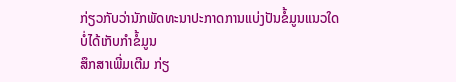ກ່ຽວກັບວ່ານັກພັດທະນາປະກາດການແບ່ງປັນຂໍ້ມູນແນວໃດ
ບໍ່ໄດ້ເກັບກຳຂໍ້ມູນ
ສຶກສາເພີ່ມເຕີມ ກ່ຽ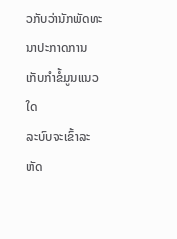ວກັບວ່ານັກພັດທະນາປະກາດການເກັບກຳຂໍ້ມູນແນວໃດ
ລະບົບຈະເຂົ້າລະຫັດ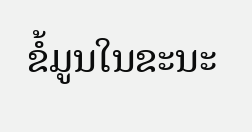ຂໍ້ມູນໃນຂະນະ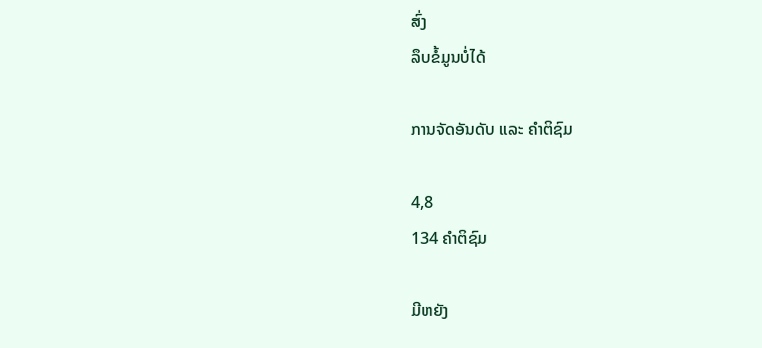ສົ່ງ
ລຶບຂໍ້ມູນບໍ່ໄດ້

ການຈັດອັນດັບ ແລະ ຄຳຕິຊົມ

4,8
134 ຄຳຕິຊົມ

ມີຫຍັງ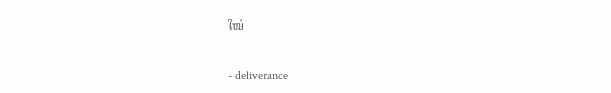ໃໝ່

- deliverance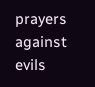prayers against evils